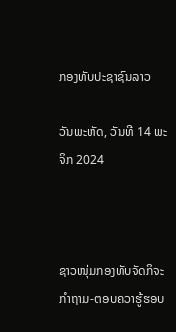ກອງທັບປະຊາຊົນລາວ

ວັນພະຫັດ, ວັນທີ 14 ພະຈິກ 2024



ຊາວໜຸ່ມກອງທັບຈັດກິຈະກຳຖາມ-ຕອບຄວາຮູ້ຮອບ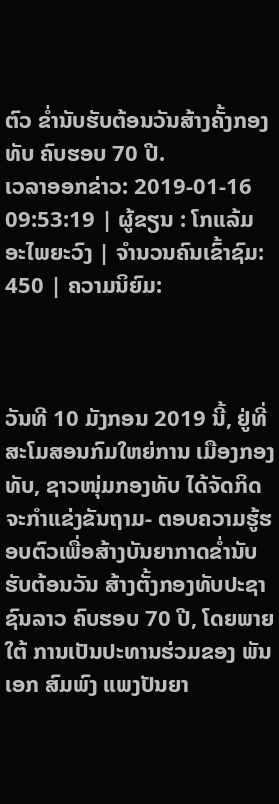ຕົວ ຂ່ຳນັບຮັບຕ້ອນວັນສ້າງຄັ້ງກອງທັບ ຄົບຮອບ 70 ປີ.
ເວລາອອກຂ່າວ: 2019-01-16 09:53:19 | ຜູ້ຂຽນ : ໂກແລ້ມ ອະໄພຍະວົງ | ຈຳນວນຄົນເຂົ້າຊົມ: 450 | ຄວາມນິຍົມ:



ວັນທີ 10 ມັງກອນ 2019 ນີ້, ຢູ່ທີ່ສະໂມສອນກົມໃຫຍ່ການ ເມືອງກອງທັບ, ຊາວໜຸ່ມກອງທັບ ໄດ້ຈັດກິດຈະກຳແຂ່ງຂັນຖາມ- ຕອບຄວາມຮູ້ຮອບຕົວເພື່ອສ້າງບັນຍາກາດຂໍ່ານັບຮັບຕ້ອນວັນ ສ້າງຕັ້ງກອງທັບປະຊາຊົນລາວ ຄົບຮອບ 70 ປີ, ໂດຍພາຍໃຕ້ ການເປັນປະທານຮ່ວມຂອງ ພັນເອກ ສົມພົງ ແພງປັນຍາ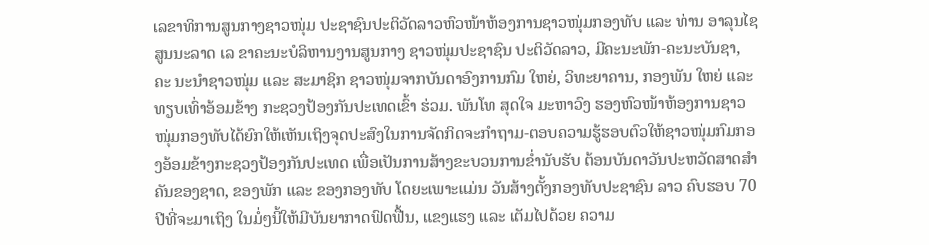ເລຂາທິການສູນກາງຊາວໜຸ່ມ ປະຊາຊົນປະຕິວັດລາວຫົວໜ້າຫ້ອງການຊາວໜຸ່ມກອງທັບ ແລະ ທ່ານ ອາລຸນໄຊ ສູນນະລາດ ເລ ຂາຄະນະບໍລິຫານງານສູນກາງ ຊາວໜຸ່ມປະຊາຊົນ ປະຕິວັດລາວ, ມີຄະນະພັກ-ຄະນະບັນຊາ, ຄະ ນະນຳຊາວໜຸ່ມ ແລະ ສະມາຊິກ ຊາວໜຸ່ມຈາກບັນດາອົງການກົມ ໃຫຍ່, ວິທະຍາຄານ, ກອງພັນ ໃຫຍ່ ແລະ ທຽບເທົ່າອ້ອມຂ້າງ ກະຊວງປ້ອງກັນປະເທດເຂົ້າ ຮ່ວມ. ພັນໂທ ສຸດໃຈ ມະຫາວົງ ຮອງຫົວໜ້າຫ້ອງການຊາວໜຸ່ມກອງທັບໄດ້ຍົກໃຫ້ເຫັນເຖິງຈຸດປະສົງໃນການຈັດກິດຈະກຳຖາມ-ຕອບຄວາມຮູ້ຮອບຕົວໃຫ້ຊາວໜຸ່ມກົມກອງອ້ອມຂ້າງກະຊວງປ້ອງກັນປະເທດ ເພື່ອເປັນການສ້າງຂະບວນການຂໍ່ານັບຮັບ ຕ້ອນບັນດາວັນປະຫວັດສາດສຳ ຄັນຂອງຊາດ, ຂອງພັກ ແລະ ຂອງກອງທັບ ໂດຍະເພາະແມ່ນ ວັນສ້າງຕັ້ງກອງທັບປະຊາຊົນ ລາວ ຄົບຮອບ 70 ປີທີ່ຈະມາເຖິງ ໃນມໍ່ໆນີ້ໃຫ້ມີບັນຍາກາດຟົດຟື້ນ, ແຂງແຮງ ແລະ ເຕັມໄປດ້ວຍ ຄວາມ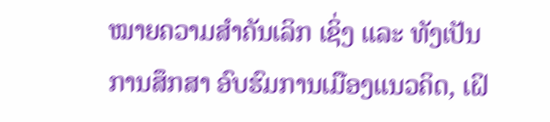ໝາຍຄວາມສຳຄັນເລິກ ເຊິ່ງ ແລະ ທັງເປັນການສຶກສາ ອົບຮົມການເມືອງແນວຄິດ, ເຝິ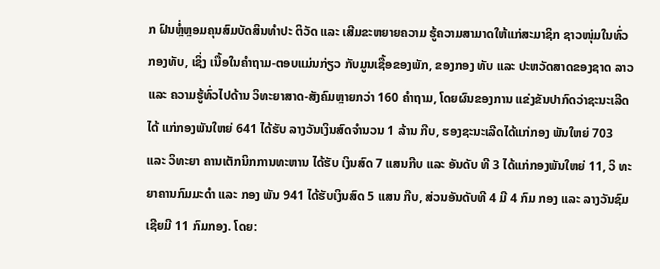ກ ຝົນຫຼໍ່ຫຼອມຄຸນສົມບັດສິນທຳປະ ຕິວັດ ແລະ ເສີມຂະຫຍາຍຄວາມ ຮູ້ຄວາມສາມາດໃຫ້ແກ່ສະມາຊິກ ຊາວໜຸ່ມໃນທົ່ວກອງທັບ, ເຊິ່ງ ເນື້ອໃນຄຳຖາມ-ຕອບແມ່ນກ່ຽວ ກັບມູນເຊື້ອຂອງພັກ, ຂອງກອງ ທັບ ແລະ ປະຫວັດສາດຂອງຊາດ ລາວ ແລະ ຄວາມຮູ້ທົ່ວໄປດ້ານ ວິທະຍາສາດ-ສັງຄົມຫຼາຍກວ່າ 160 ຄຳຖາມ, ໂດຍຜົນຂອງການ ແຂ່ງຂັນປາກົດວ່າຊະນະເລີດໄດ້ ແກ່ກອງພັນໃຫຍ່ 641 ໄດ້ຮັບ ລາງວັນເງິນສົດຈຳນວນ 1 ລ້ານ ກີບ, ຮອງຊະນະເລີດໄດ້ແກ່ກອງ ພັນໃຫຍ່ 703 ແລະ ວິທະຍາ ຄານເຕັກນິກການທະຫານ ໄດ້ຮັບ ເງິນສົດ 7 ແສນກີບ ແລະ ອັນດັບ ທີ 3 ໄດ້ແກ່ກອງພັນໃຫຍ່ 11, ວິ ທະຍາຄານກົມມະດຳ ແລະ ກອງ ພັນ 941 ໄດ້ຮັບເງິນສົດ 5 ແສນ ກີບ, ສ່ວນອັນດັບທີ 4 ມີ 4 ກົມ ກອງ ແລະ ລາງວັນຊົມເຊີຍມີ 11 ກົມກອງ. ໂດຍ: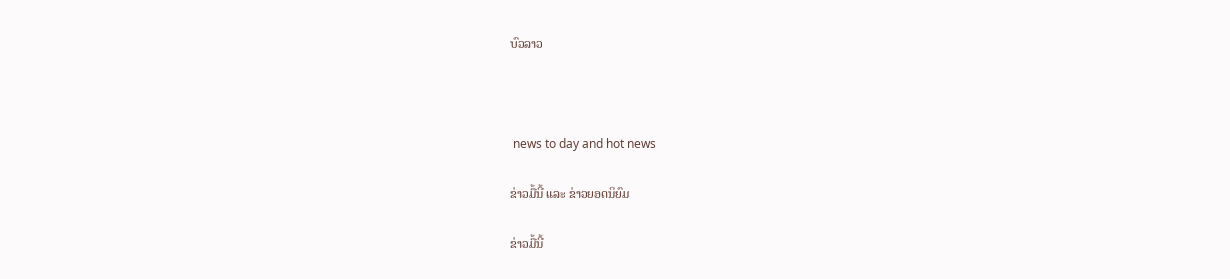ບົວລາວ



 news to day and hot news

ຂ່າວມື້ນີ້ ແລະ ຂ່າວຍອດນິຍົມ

ຂ່າວມື້ນີ້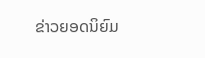ຂ່າວຍອດນິຍົມ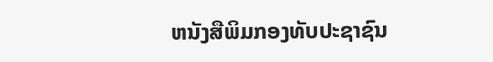ຫນັງສືພິມກອງທັບປະຊາຊົນ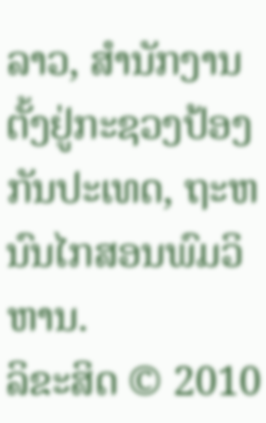ລາວ, ສຳນັກງານຕັ້ງຢູ່ກະຊວງປ້ອງກັນປະເທດ, ຖະຫນົນໄກສອນພົມວິຫານ.
ລິຂະສິດ © 2010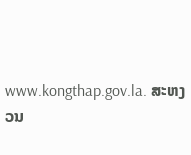www.kongthap.gov.la. ສະຫງວນ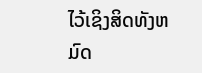ໄວ້ເຊິງສິດທັງຫມົດ